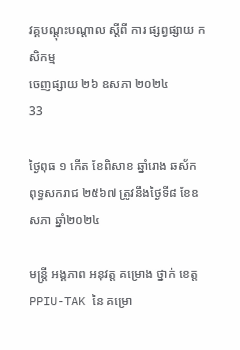វគ្គបណ្ដុះបណ្ដាល ស្ដីពី ការ ផ្សព្វផ្សាយ កសិកម្ម
ចេញផ្សាយ ២៦ ឧសភា ២០២៤
33

ថ្ងៃពុធ ១ កើត ខែពិសាខ ឆ្នាំរោង ឆស័ក ពុទ្ធសករាជ ២៥៦៧ ត្រូវនឹងថ្ងៃទី៨ ខែឧសភា ឆ្នាំ២០២៤

មន្រ្តី អង្គភាព អនុវត្ត គម្រោង ថ្នាក់ ខេត្ត  PPIU-TAK នៃ គម្រោ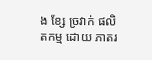ង ខ្សែ ច្រវាក់ ផលិតកម្ម ដោយ ភាតរ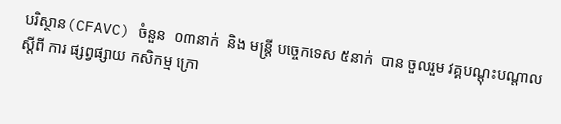បរិស្ថាន(CFAVC) ចំនួន  ០៣នាក់  និង មន្រ្ដី បច្ចេកទេស ៥នាក់  បាន ចួលរួម វគ្គបណ្ដុះបណ្ដាល ស្ដីពី ការ ផ្សព្វផ្សាយ កសិកម្ម ក្រោ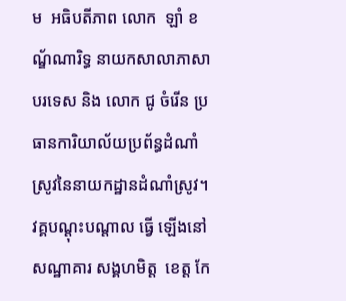ម  អធិបតីភាព លោក  ឡាំ ខណ្ឌ័ណារិទ្ធ នាយកសាលាភាសាបរទេស និង លោក ជូ ចំរើន ប្រធានការិយាល័យប្រព័ន្ធដំណាំស្រូវនៃនាយកដ្ឋានដំណាំស្រូវ។  វគ្គបណ្ដុះបណ្ដាល ធ្វើ ឡើងនៅ សណ្ឋាគារ សង្គហមិត្ដ  ខេត្ត កែ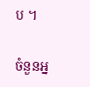ប ។

ចំនួនអ្ន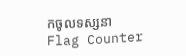កចូលទស្សនា
Flag Counter